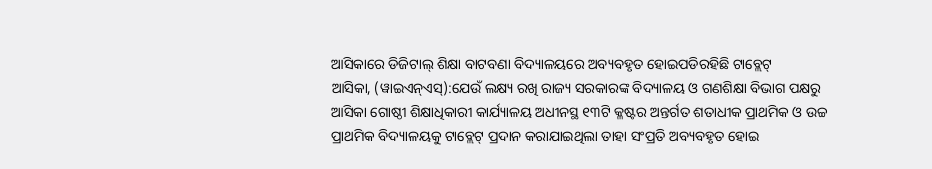ଆସିକାରେ ଡିଜିଟାଲ୍ ଶିକ୍ଷା ବାଟବଣା ବିଦ୍ୟାଳୟରେ ଅବ୍ୟବହୃତ ହୋଇପଡିରହିଛି ଟାବ୍ଲେଟ୍
ଆସିକା, (ୱାଇଏନ୍ଏସ୍):ଯେଉଁ ଲକ୍ଷ୍ୟ ରଖି ରାଜ୍ୟ ସରକାରଙ୍କ ବିଦ୍ୟାଳୟ ଓ ଗଣଶିକ୍ଷା ବିଭାଗ ପକ୍ଷରୁ ଆସିକା ଗୋଷ୍ଠୀ ଶିକ୍ଷାଧିକାରୀ କାର୍ଯ୍ୟାଳୟ ଅଧୀନସ୍ଥ ୧୩ଟି କ୍ଳଷ୍ଟର ଅନ୍ତର୍ଗତ ଶତାଧୀକ ପ୍ରାଥମିକ ଓ ଉଚ୍ଚ ପ୍ରାଥମିକ ବିଦ୍ୟାଳୟକୁ ଟାବ୍ଲେଟ୍ ପ୍ରଦାନ କରାଯାଇଥିଲା ତାହା ସଂପ୍ରତି ଅବ୍ୟବହୃତ ହୋଇ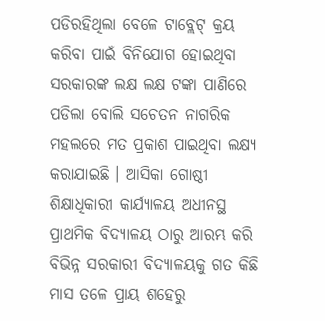ପଡିରହିଥିଲା ବେଳେ ଟାବ୍ଲେଟ୍ କ୍ରୟ କରିବା ପାଇଁ ବିନିଯୋଗ ହୋଇଥିବା ସରକାରଙ୍କ ଲକ୍ଷ ଲକ୍ଷ ଟଙ୍କା ପାଣିରେ ପଡିଲା ବୋଲି ସଚେତନ ନାଗରିକ ମହଲରେ ମତ ପ୍ରକାଶ ପାଇଥିବା ଲକ୍ଷ୍ୟ କରାଯାଇଛି । ଆସିକା ଗୋଷ୍ଠୀ ଶିକ୍ଷାଧିକାରୀ କାର୍ଯ୍ୟାଳୟ ଅଧୀନସ୍ଥ ପ୍ରାଥମିକ ବିଦ୍ୟାଳୟ ଠାରୁ ଆରମ୍ଭ କରି ବିଭିନ୍ନ ସରକାରୀ ବିଦ୍ୟାଳୟକୁ ଗତ କିଛି ମାସ ତଳେ ପ୍ରାୟ ଶହେରୁ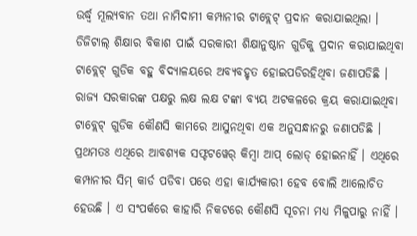ଉର୍ଦ୍ଧ୍ୱ ମୂଲ୍ୟବାନ ତଥା ନାମିଦାମୀ କମ୍ପାନୀର ଟାବ୍ଲେଟ୍ ପ୍ରଦାନ କରାଯାଇଥିଲା । ଡିଜିଟାଲ୍ ଶିକ୍ଷାର ବିକାଶ ପାଇଁ ସରକାରୀ ଶିକ୍ଷାନୁଷ୍ଠାନ ଗୁଡିକୁ ପ୍ରଦାନ କରାଯାଇଥିବା ଟାବ୍ଲେଟ୍ ଗୁଡିକ ବହୁ ବିଦ୍ୟାଳୟରେ ଅବ୍ୟବହୃତ ହୋଇପଡିରହିଥିବା ଜଣାପଡିଛି । ରାଜ୍ୟ ସରକାରଙ୍କ ପକ୍ଷରୁ ଲକ୍ଷ ଲକ୍ଷ ଟଙ୍କା ବ୍ୟୟ ଅଟକଳରେ କ୍ରୟ କରାଯାଇଥିବା ଟାବ୍ଲେଟ୍ ଗୁଡିକ କୌଣସି କାମରେ ଆସୁନଥିବା ଏକ ଅନୁସନ୍ଧାନରୁ ଜଣାପଡିଛି । ପ୍ରଥମତଃ ଏଥିରେ ଆବଶ୍ୟକ ସଫ୍ଟଟୱେର୍ କିମ୍ବା ଆପ୍ ଲୋଡ୍ ହୋଇନାହିଁ । ଏଥିରେ କମ୍ପାନୀର ସିମ୍ କାର୍ଡ ପଡିବା ପରେ ଏହା କାର୍ଯ୍ୟକାରୀ ହେବ ବୋଲି ଆଲୋଚିତ ହେଉଛି । ଏ ସଂପର୍କରେ କାହାରି ନିକଟରେ କୌଣସି ସୂଚନା ମଧ୍ୟ ମିଳୁପାରୁ ନାହିଁ ।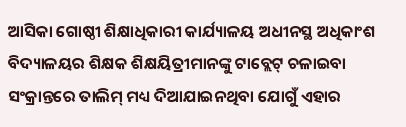ଆସିକା ଗୋଷ୍ଠୀ ଶିକ୍ଷାଧିକାରୀ କାର୍ଯ୍ୟାଳୟ ଅଧୀନସ୍ଥ ଅଧିକାଂଶ ବିଦ୍ୟାଳୟର ଶିକ୍ଷକ ଶିକ୍ଷୟିତ୍ରୀମାନଙ୍କୁ ଟାବ୍ଲେଟ୍ ଚଳାଇବା ସଂକ୍ରାନ୍ତରେ ତାଲିମ୍ ମଧ୍ୟ ଦିଆଯାଇନଥିବା ଯୋଗୁଁ ଏହାର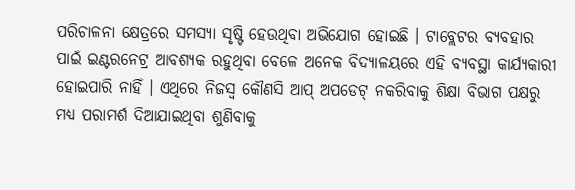ପରିଚାଳନା କ୍ଷେତ୍ରରେ ସମସ୍ୟା ସୃଷ୍ଟି ହେଉଥିବା ଅଭିଯୋଗ ହୋଇଛି । ଟାବ୍ଲେଟର ବ୍ୟବହାର ପାଇଁ ଇଣ୍ଟରନେଟ୍ର ଆବଶ୍ୟକ ରହୁଥିବା ବେଳେ ଅନେକ ବିଦ୍ୟାଳୟରେ ଏହି ବ୍ୟବସ୍ଥା କାର୍ଯ୍ୟକାରୀ ହୋଇପାରି ନାହିଁ । ଏଥିରେ ନିଜସ୍ୱ କୌଣସି ଆପ୍ ଅପଡେଟ୍ ନକରିବାକୁ ଶିକ୍ଷା ବିଭାଗ ପକ୍ଷରୁ ମଧ୍ୟ ପରାମର୍ଶ ଦିଆଯାଇଥିବା ଶୁଣିବାକୁ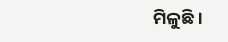ମିଳୁଛି ।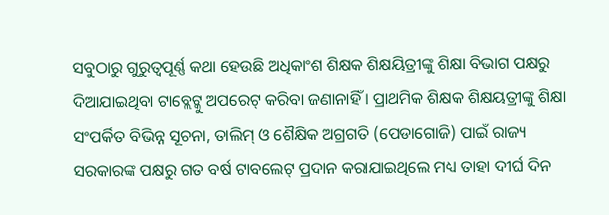ସବୁଠାରୁ ଗୁରୁତ୍ୱପୂର୍ଣ୍ଣ କଥା ହେଉଛି ଅଧିକାଂଶ ଶିକ୍ଷକ ଶିକ୍ଷୟିତ୍ରୀଙ୍କୁ ଶିକ୍ଷା ବିଭାଗ ପକ୍ଷରୁ ଦିଆଯାଇଥିବା ଟାବ୍ଲେଟ୍କୁ ଅପରେଟ୍ କରିବା ଜଣାନାହିଁ । ପ୍ରାଥମିକ ଶିକ୍ଷକ ଶିକ୍ଷୟତ୍ରୀଙ୍କୁ ଶିକ୍ଷା ସଂପର୍କିତ ବିଭିନ୍ନ ସୂଚନା, ତାଲିମ୍ ଓ ଶୈକ୍ଷିକ ଅଗ୍ରଗତି (ପେଡାଗୋଜି) ପାଇଁ ରାଜ୍ୟ ସରକାରଙ୍କ ପକ୍ଷରୁ ଗତ ବର୍ଷ ଟାବଲେଟ୍ ପ୍ରଦାନ କରାଯାଇଥିଲେ ମଧ୍ୟ ତାହା ଦୀର୍ଘ ଦିନ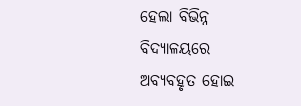ହେଲା ବିଭିନ୍ନ ବିଦ୍ୟାଳୟରେ ଅବ୍ୟବହୃତ ହୋଇ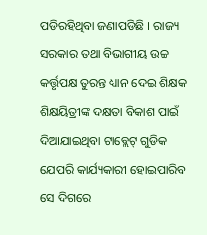ପଡିରହିଥିବା ଜଣାପଡିଛି । ରାଜ୍ୟ ସରକାର ତଥା ବିଭାଗୀୟ ଉଚ୍ଚ କର୍ତ୍ତୃପକ୍ଷ ତୁରନ୍ତ ଧ୍ୟାନ ଦେଇ ଶିକ୍ଷକ ଶିକ୍ଷୟିତ୍ରୀଙ୍କ ଦକ୍ଷତା ବିକାଶ ପାଇଁ ଦିଆଯାଇଥିବା ଟାବ୍ଲେଟ୍ ଗୁଡିକ ଯେପରି କାର୍ଯ୍ୟକାରୀ ହୋଇପାରିବ ସେ ଦିଗରେ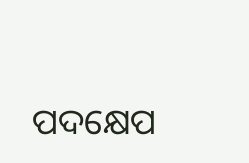ପଦକ୍ଷେପ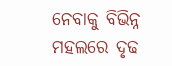ନେବାକୁ ବିଭିନ୍ନ ମହଲରେ ଦୃଢ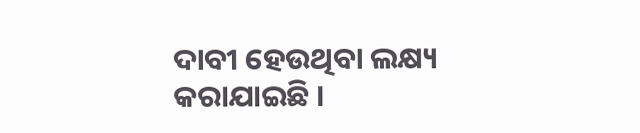ଦାବୀ ହେଉଥିବା ଲକ୍ଷ୍ୟ କରାଯାଇଛି ।